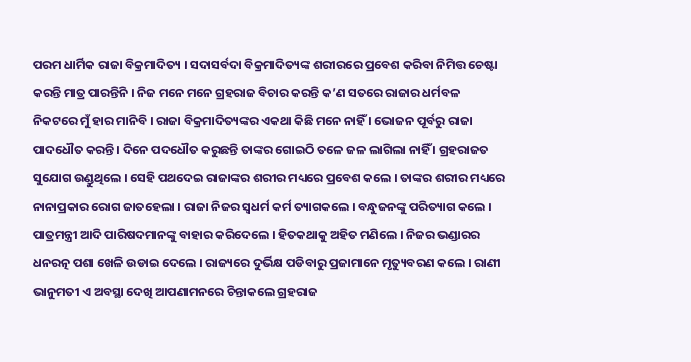ପରମ ଧାର୍ମିକ ରାଜା ବିକ୍ରମାଦିତ୍ୟ । ସଦାସର୍ବଦା ବିକ୍ରମାଦିତ୍ୟଙ୍କ ଶରୀରରେ ପ୍ରବେଶ କରିବା ନିମିତ୍ତ ଚେଷ୍ଟା କରନ୍ତି ମାତ୍ର ପାରନ୍ତିନି । ନିଜ ମନେ ମନେ ଗ୍ରହରାଜ ବିଚାର କରନ୍ତି କ’ଣ ସତରେ ରାଜାର ଧର୍ମବଳ ନିକଟରେ ମୁଁ ହାର ମାନିବି । ରାଜା ବିକ୍ରମାଦିତ୍ୟଙ୍କର ଏକଥା କିଛି ମନେ ନାହିଁ । ଭୋଜନ ପୂର୍ବରୁ ରାଜା ପାଦଧୌତ କରନ୍ତି । ଦିନେ ପଦଧୌତ କରୁଛନ୍ତି ତାଙ୍କର ଗୋଇଠି ତଳେ ଜଳ ଲାଗିଲା ନାହିଁ । ଗ୍ରହରାଜତ ସୁଯୋଗ ଉଣ୍ଡୁଥିଲେ । ସେହି ପଥଦେଇ ରାଜାଙ୍କର ଶରୀର ମଧ୍ୟରେ ପ୍ରବେଶ କଲେ । ତାଙ୍କର ଶରୀର ମଧ୍ୟରେ ନାନାପ୍ରକାର ରୋଗ ଜାତହେଲା । ରାଜା ନିଜର ସ୍ୱଧର୍ମ କର୍ମ ତ୍ୟାଗକଲେ । ବନ୍ଧୁଜନଙ୍କୁ ପରିତ୍ୟାଗ କଲେ । ପାତ୍ରମନ୍ତ୍ରୀ ଆଦି ପାରିଷଦମାନଙ୍କୁ ବାହାର କରିଦେଲେ । ହିତକଥାକୁ ଅହିତ ମଣିଲେ । ନିଜର ଭଣ୍ଡାରର ଧନରତ୍ନ ପଶା ଖେଳି ଉଡାଇ ଦେଲେ । ରାଜ୍ୟରେ ଦୁର୍ଭିକ୍ଷ ପଡିବାରୁ ପ୍ରଜାମାନେ ମୃତ୍ୟୁବରଣ କଲେ । ରାଣୀ ଭାନୁମତୀ ଏ ଅବସ୍ଥା ଦେଖି ଆପଣାମନରେ ଚିନ୍ତାକଲେ ଗ୍ରହରାଜ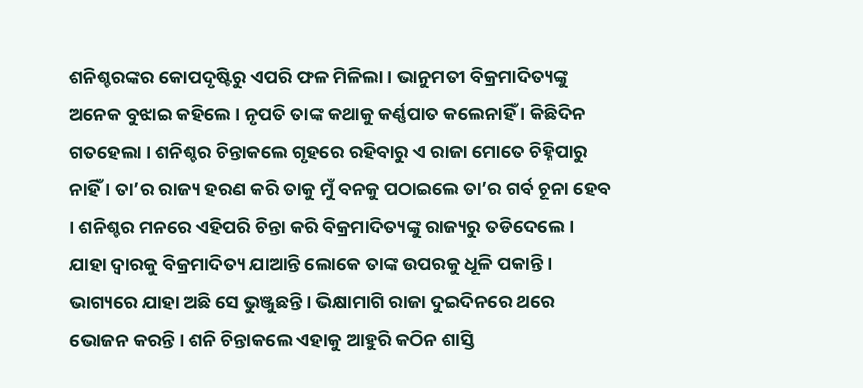ଶନିଶ୍ଚରଙ୍କର କୋପଦୃଷ୍ଟିରୁ ଏପରି ଫଳ ମିଳିଲା । ଭାନୁମତୀ ବିକ୍ରମାଦିତ୍ୟଙ୍କୁ ଅନେକ ବୁଝାଇ କହିଲେ । ନୃପତି ତାଙ୍କ କଥାକୁ କର୍ଣ୍ଣପାତ କଲେନାହିଁ । କିଛିଦିନ ଗତହେଲା । ଶନିଶ୍ଚର ଚିନ୍ତାକଲେ ଗୃହରେ ରହିବାରୁ ଏ ରାଜା ମୋତେ ଚିହ୍ନିପାରୁ ନାହିଁ । ତା’ର ରାଜ୍ୟ ହରଣ କରି ତାକୁ ମୁଁ ବନକୁ ପଠାଇଲେ ତା’ର ଗର୍ବ ଚୂନା ହେବ । ଶନିଶ୍ଚର ମନରେ ଏହିପରି ଚିନ୍ତା କରି ବିକ୍ରମାଦିତ୍ୟଙ୍କୁ ରାଜ୍ୟରୁ ତଡିଦେଲେ । ଯାହା ଦ୍ୱାରକୁ ବିକ୍ରମାଦିତ୍ୟ ଯାଆନ୍ତି ଲୋକେ ତାଙ୍କ ଉପରକୁ ଧୂଳି ପକାନ୍ତି । ଭାଗ୍ୟରେ ଯାହା ଅଛି ସେ ଭୁଞ୍ଜୁଛନ୍ତି । ଭିକ୍ଷାମାଗି ରାଜା ଦୁଇଦିନରେ ଥରେ ଭୋଜନ କରନ୍ତି । ଶନି ଚିନ୍ତାକଲେ ଏହାକୁ ଆହୁରି କଠିନ ଶାସ୍ତି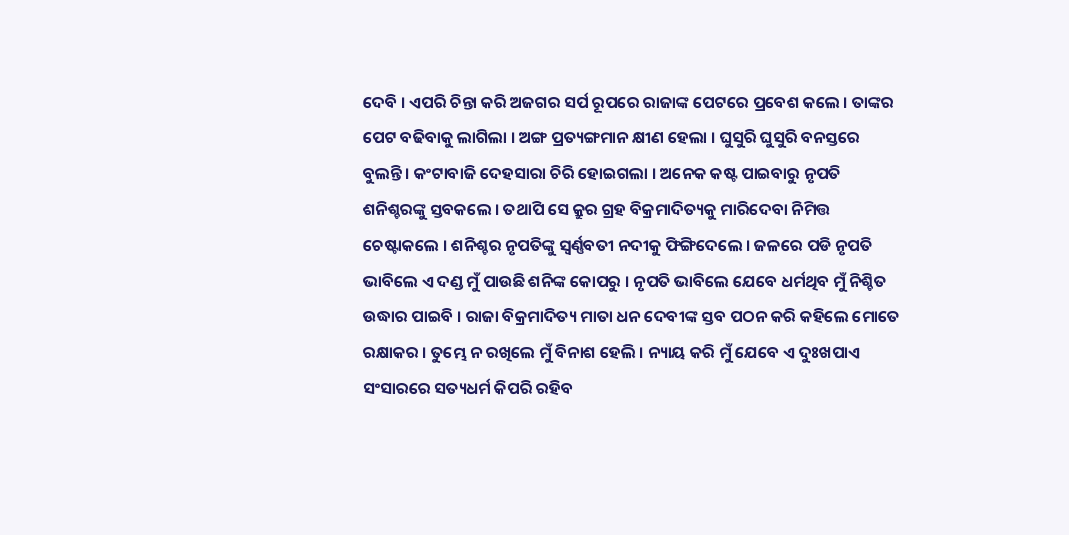ଦେବି । ଏପରି ଚିନ୍ତା କରି ଅଜଗର ସର୍ପ ରୂପରେ ରାଜାଙ୍କ ପେଟରେ ପ୍ରବେଶ କଲେ । ତାଙ୍କର ପେଟ ବଢିବାକୁ ଲାଗିଲା । ଅଙ୍ଗ ପ୍ରତ୍ୟଙ୍ଗମାନ କ୍ଷୀଣ ହେଲା । ଘୁସୁରି ଘୁସୁରି ବନସ୍ତରେ ବୁଲନ୍ତି । କଂଟାବାଜି ଦେହସାରା ଚିରି ହୋଇଗଲା । ଅନେକ କଷ୍ଟ ପାଇବାରୁ ନୃପତି ଶନିଶ୍ଚରଙ୍କୁ ସ୍ତବକଲେ । ତଥାପି ସେ କ୍ରୁର ଗ୍ରହ ବିକ୍ରମାଦିତ୍ୟକୁ ମାରିଦେବା ନିମିତ୍ତ ଚେଷ୍ଟାକଲେ । ଶନିଶ୍ଚର ନୃପତିଙ୍କୁ ସ୍ୱର୍ଣ୍ଣବତୀ ନଦୀକୁ ଫିଙ୍ଗିଦେଲେ । ଜଳରେ ପଡି ନୃପତି ଭାବିଲେ ଏ ଦଣ୍ଡ ମୁଁ ପାଉଛି ଶନିଙ୍କ କୋପରୁ । ନୃପତି ଭାବିଲେ ଯେବେ ଧର୍ମଥିବ ମୁଁ ନିଶ୍ଚିତ ଉଦ୍ଧାର ପାଇବି । ରାଜା ବିକ୍ରମାଦିତ୍ୟ ମାତା ଧନ ଦେବୀଙ୍କ ସ୍ତବ ପଠନ କରି କହିଲେ ମୋତେ ରକ୍ଷାକର । ତୁମ୍ଭେ ନ ରଖିଲେ ମୁଁ ବିନାଶ ହେଲି । ନ୍ୟାୟ କରି ମୁଁ ଯେବେ ଏ ଦୁଃଖପାଏ ସଂସାରରେ ସତ୍ୟଧର୍ମ କିପରି ରହିବ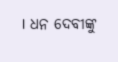। ଧନ ଦେବୀଙ୍କୁ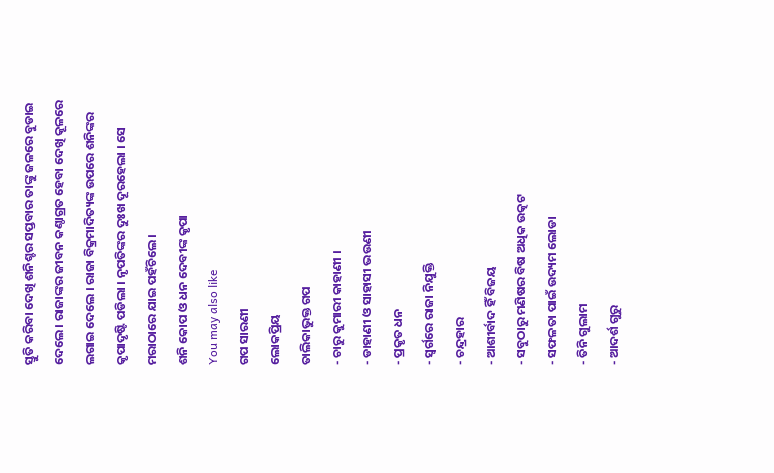ସ୍ତୁତି କରିବା ଦେଖି ଶନିଶ୍ଚର ସପ୍ତବାର ତାଙ୍କୁ ଜଳରେ ବୁଡାଇ ଦେଲେ । ରାଜାଙ୍କର ଜୀବନ କଣ୍ଠାଗ୍ରତ ହେବା ଦେଖି କୂଳରେ ଲଗାଇ ଦେଲେ । ରାଜା ବିକ୍ରମାଦିତ୍ୟଙ୍କ ଉପରେ ଶନିଙ୍କର କୃପାଦୃଷ୍ଟି ପଡିଲା । ନୃପତିଙ୍କର ଦୁଃଖ ଦୂରହେଲା । ସେ ମରାଠାରେ ଯାଇ ପହଁଚିଲେ ।
ଶନି କୋପ ଓ ଧନ ଦେବୀଙ୍କ କୃପା
You may also like
ଗପ ସାରଣୀ
ଲୋକପ୍ରିୟ
ତାଲିକାଭୁକ୍ତ ଗପ
- ଚାରୁ କୁମାରୀ କାହାଣୀ ।
- ଡାହାଣୀ ଓ ସାହାସୀ ଭଉଣୀ
- ପ୍ରକୃତ ଧନ
- ସ୍ୱର୍ଗରେ ରାଜା ନିଯୁକ୍ତି
- ଚନ୍ଦ୍ରହାର
- ଆଶୀର୍ବାଦ ହିଁ ବିଜୟ
- ସବୁଠାରୁ ମଣିଷର ବିଷ ଅଧିକ ଉତ୍କଟ
- ସଫଳତା ପାଇଁ ଉଦ୍ୟମ ଲୋଡା
- ତିନି ଗୁଲାମ
- ଆଦର୍ଶ ଗୁରୁ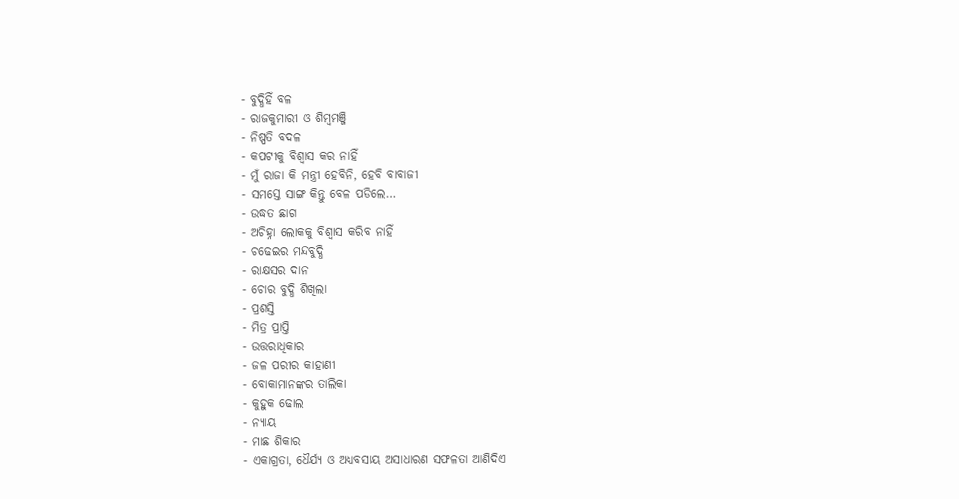- ବୁଦ୍ଧିହିଁ ବଳ
- ରାଜକୁମାରୀ ଓ ଶିମ୍ବମଞ୍ଜି
- ନିଷ୍ପତି ବଦଳ
- କପଟୀକୁ ବିଶ୍ୱାସ କର ନାହିଁ
- ମୁଁ ରାଜା କି ମନ୍ତ୍ରୀ ହେବିନି, ହେବି ବାବାଜୀ
- ସମସ୍ତେ ସାଙ୍ଗ କିନ୍ତୁ ବେଳ ପଡିଲେ…
- ଉଦ୍ଧତ ଛାଗ
- ଅଚିହ୍ନା ଲୋକକୁ ବିଶ୍ୱାସ କରିବ ନାହିଁ
- ଚଢେଇର ମନ୍ଦବୁଦ୍ଧି
- ରାକ୍ଷସର ଦାନ
- ଚୋର ବୁଦ୍ଧି ଶିଖିଲା
- ପ୍ରଶସ୍ତି
- ମିତ୍ର ପ୍ରାପ୍ତି
- ଉତ୍ତରାଧିକାର
- ଜଳ ପରୀର କାହାଣୀ
- ବୋକାମାନଙ୍କର ତାଲିକା
- କୁହୁକ ଢୋଲ
- ନ୍ୟାୟ
- ମାଛ ଶିକାର
- ଏକାଗ୍ରତା, ଧୈର୍ଯ୍ୟ ଓ ଅଧ୍ୟବସାୟ ଅସାଧାରଣ ସଫଳତା ଆଣିଦିଏ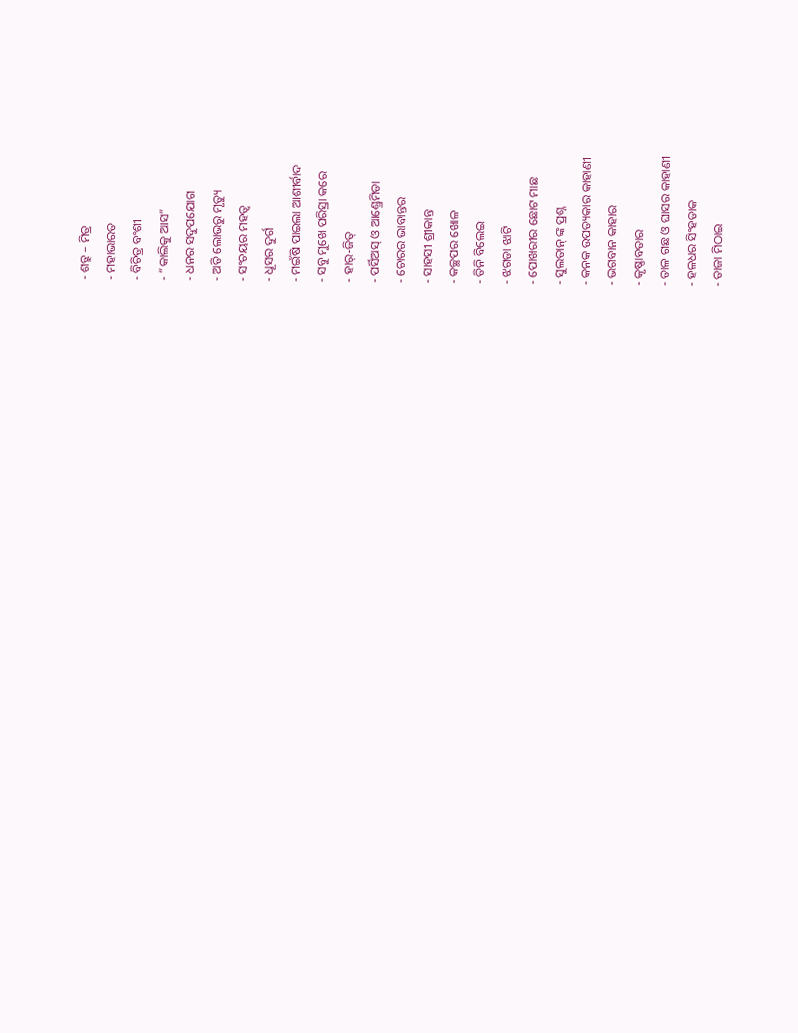- ଶତ୍ରୁ – ମିତ୍ର
- ମହାଭାରତ
- ବିଚିତ୍ର ବଂଶୀ
- “କାଲିକୁ ଆସ”
- ଧନର ସଦୁପଯୋଗ
- ଅତି ଲୋଭରୁ ମୃତ୍ୟୁ
- ସଂଚୟର ମହତ୍ୱ
- ଧୂସର ଦୁର୍ଗ
- ମଇଁଷି ପାଇଲା ଆଶୀର୍ବାଦ
- ସବୁ ମୁଖେ ପରିସ୍ରା କରେ
- ହାର୍-ଜିତ୍
- ପର୍ସିଅସ୍ ଓ ଆଣ୍ଡ୍ରେମିଡା
- ଚୋରର ଭାବାନ୍ତର
- ସାହସୀ ଶ୍ରୀକାନ୍ତ
- କଚ୍ଛପର ଖୋଳ
- ତିନି ବିଲେଇ
- ଝଗଡା ଝାଟି
- ପୋଖରୀର ଛୋଟ ମାଛ
- ସୁଲତାନ୍ ଙ୍କ ପ୍ରଶ୍ନ
- କନକ ଉପତ୍ୟକାର କାହାଣୀ
- ଭଗବାନ କାହାର
- କୃଷ୍ଣାବତାର
- ତାଳ ଗଛ ଓ ଘାସର କାହାଣୀ
- ହଳଧର ସିଂହଡାକ
- ତାଜା ମିଠାଇ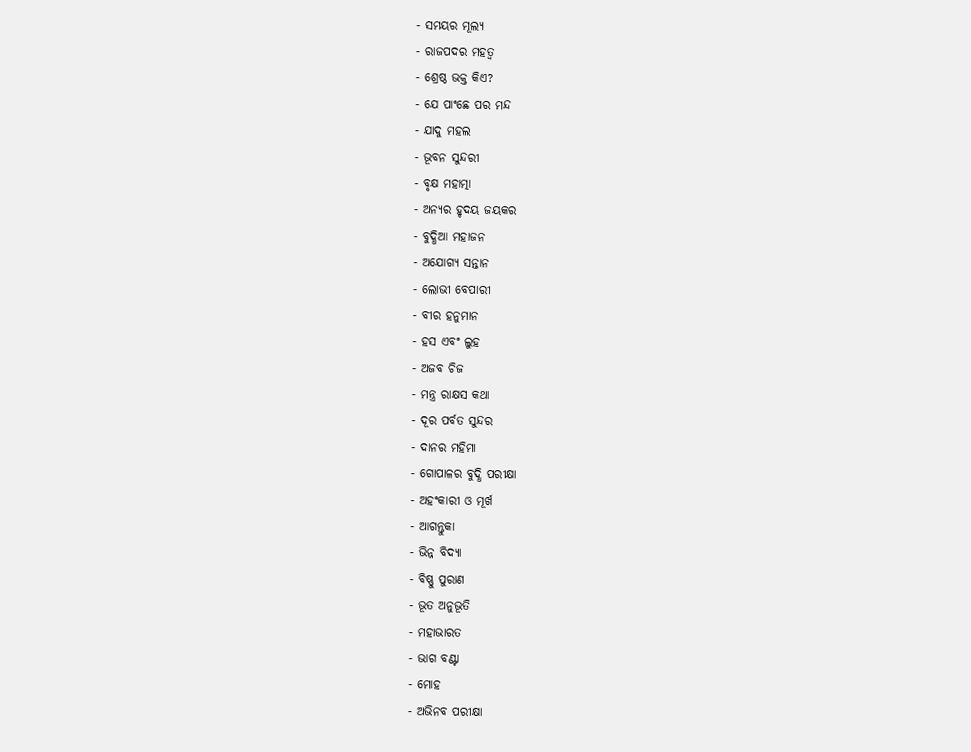- ସମୟର ମୂଲ୍ୟ
- ରାଜପଦର ମହତ୍ୱ
- ଶ୍ରେଷ୍ଠ ଭକ୍ତ କିଏ?
- ଯେ ପାଂଛେ ପର ମନ୍ଦ
- ଯାଦୁ ମହଲ
- ଭୂବନ ସୁନ୍ଦରୀ
- ବୃକ୍ଷ ମହାତ୍ମା
- ଅନ୍ୟର ହୃଦୟ ଜୟକର
- ବୁଦ୍ଧିଆ ମହାଜନ
- ଅଯୋଗ୍ୟ ସନ୍ତାନ
- ଲୋଭୀ ବେପାରୀ
- ବୀର ହନୁମାନ
- ହସ ଏବଂ ଲୁହ
- ଅଜବ ଚିଜ
- ମନ୍ତ୍ର ରାକ୍ଷସ କଥା
- ଦୂର ପର୍ବତ ସୁନ୍ଦର
- ଦାନର ମହିମା
- ଗୋପାଳର ବୁଦ୍ଧି ପରୀକ୍ଷା
- ଅହଂକାରୀ ଓ ମୂର୍ଖ
- ଆଗନ୍ତୁକା
- ଭିନ୍ନ ବିଦ୍ୟା
- ବିଷ୍ଣୁ ପୁରାଣ
- ଭୂତ ଅନୁଭୂତି
- ମହାଭାରତ
- ଭାଗ ବଣ୍ଟା
- ମୋହ
- ଅଭିନବ ପରୀକ୍ଷା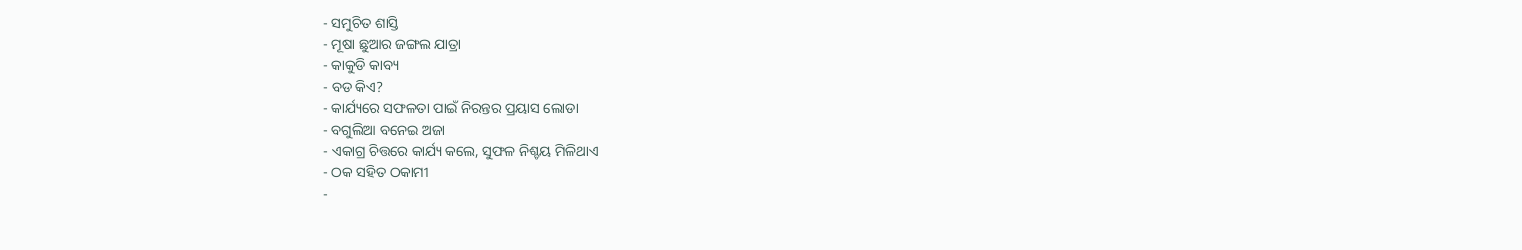- ସମୁଚିତ ଶାସ୍ତି
- ମୂଷା ଛୁଆର ଜଙ୍ଗଲ ଯାତ୍ରା
- କାକୁଡି କାବ୍ୟ
- ବଡ କିଏ?
- କାର୍ଯ୍ୟରେ ସଫଳତା ପାଇଁ ନିରନ୍ତର ପ୍ରୟାସ ଲୋଡା
- ବଗୁଲିଆ ବନେଇ ଅଜା
- ଏକାଗ୍ର ଚିତ୍ତରେ କାର୍ଯ୍ୟ କଲେ, ସୁଫଳ ନିଶ୍ଚୟ ମିଳିଥାଏ
- ଠକ ସହିତ ଠକାମୀ
-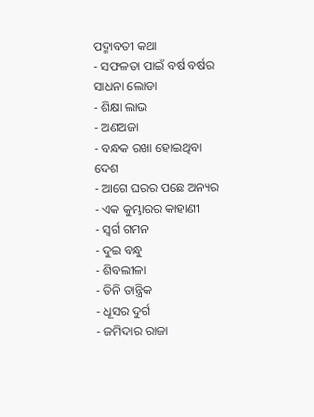ପଦ୍ମାବତୀ କଥା
- ସଫଳତା ପାଇଁ ବର୍ଷ ବର୍ଷର ସାଧନା ଲୋଡା
- ଶିକ୍ଷା ଲାଭ
- ଅଣଅଜା
- ବନ୍ଧକ ରଖା ହୋଇଥିବା ଦେଶ
- ଆଗେ ଘରର ପଛେ ଅନ୍ୟର
- ଏକ କୁମ୍ଭାରର କାହାଣୀ
- ସ୍ୱର୍ଗ ଗମନ
- ଦୁଇ ବନ୍ଧୁ
- ଶିବଲୀଳା
- ତିନି ତାନ୍ତ୍ରିକ
- ଧୂସର ଦୁର୍ଗ
- ଜମିଦାର ରାଜା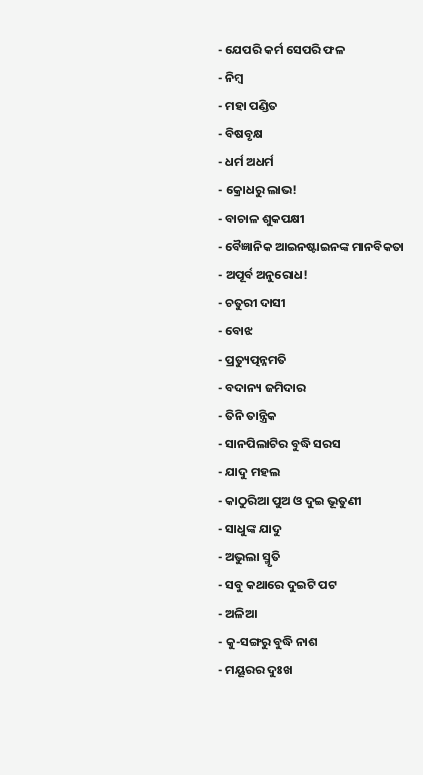- ଯେପରି କର୍ମ ସେପରି ଫଳ
- ନିମ୍ବ
- ମହା ପଣ୍ଡିତ
- ବିଷବୃକ୍ଷ
- ଧର୍ମ ଅଧର୍ମ
- କ୍ରୋଧରୁ ଲାଭ!
- ବାଚାଳ ଶୁକପକ୍ଷୀ
- ବୈଜ୍ଞାନିକ ଆଇନଷ୍ଟାଇନଙ୍କ ମାନବିକତା
- ଅପୂର୍ବ ଅନୁରୋଧ!
- ଚତୁରୀ ଦାସୀ
- ବୋଝ
- ପ୍ରତ୍ୟୁତ୍ପନ୍ନମତି
- ବଦାନ୍ୟ ଜମିଦାର
- ତିନି ତାନ୍ତ୍ରିକ
- ସାନପିଲାଟିର ବୁଦ୍ଧି ସରସ
- ଯାଦୁ ମହଲ
- କାଠୁରିଆ ପୁଅ ଓ ଦୁଇ ଭୂତୁଣୀ
- ସାଧୁଙ୍କ ଯାଦୁ
- ଅଭୁଲା ସ୍ମୃତି
- ସବୁ କଥାରେ ଦୁଇଟି ପଟ
- ଅଳିଆ
- କୁ-ସଙ୍ଗରୁ ବୁଦ୍ଧି ନାଶ
- ମୟୂରର ଦୁଃଖ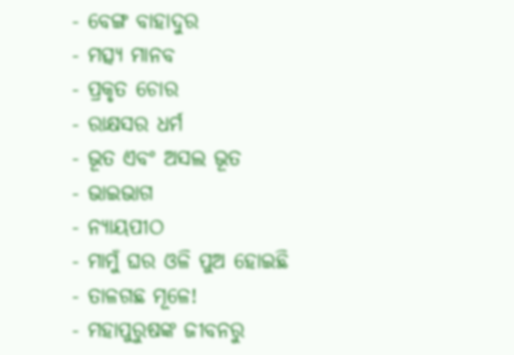- ବେଙ୍ଗ ବାହାଦୁର
- ମତ୍ସ୍ୟ ମାନବ
- ପ୍ରକୃତ ଚୋର
- ରାକ୍ଷସର ଧର୍ମ
- ଭୂତ ଏବଂ ଅସଲ ଭୂତ
- ଭାଇଭାଗ
- ନ୍ୟାୟପୀଠ
- ମାମୁଁ ଘର ଓଳି ପୁଅ ହୋଇଛି
- ତାଳଗଛ ମୂଳେ!
- ମହାପୁରୁଷଙ୍କ ଜୀବନରୁ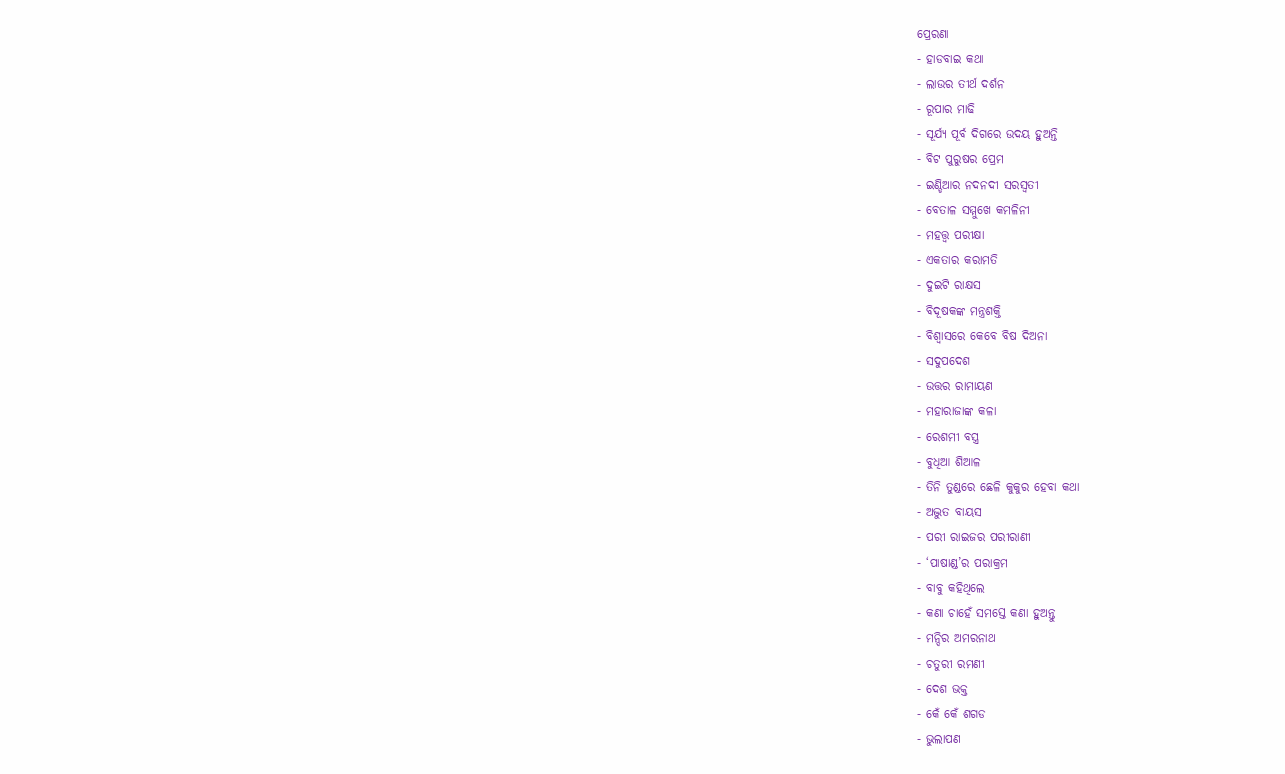ପ୍ରେରଣା
- ହାଡବାଇ କଥା
- ଲାଉର ତୀର୍ଥ ଦର୍ଶନ
- ରୂପାର ମାଢି
- ସୂର୍ଯ୍ୟ ପୂର୍ବ ଦିଗରେ ଉଦୟ ହୁଅନ୍ତି
- ବିଟ ପୁରୁଷର ପ୍ରେମ
- ଇଣ୍ଡିଆର ନଦନଦୀ ସରସ୍ୱତୀ
- ବେତାଳ ସମ୍ମୁଖେ କମଳିନୀ
- ମହତ୍ତ୍ୱ ପରୀକ୍ଷା
- ଏକତାର କରାମତି
- ଦୁଇଟି ରାକ୍ଷସ
- ବିଦୂଷକଙ୍କ ମନ୍ତ୍ରଶକ୍ତି
- ବିଶ୍ୱାସରେ କେବେ ବିଷ ଦିଅନା
- ସଦୁପଦେଶ
- ଉତ୍ତର ରାମାୟଣ
- ମହାରାଜାଙ୍କ କଳା
- ରେଶମୀ ବସ୍ତ୍ର
- ବୁଧିଆ ଶିଆଳ
- ତିନି ତୁଣ୍ଡରେ ଛେଳି କୁକୁର ହେବା କଥା
- ଅଦ୍ଭୁତ ବାୟସ
- ପରୀ ରାଇଜର ପରୀରାଣୀ
- ‘ପାଷାଣ୍ଡ’ର ପରାକ୍ରମ
- ବାବୁ କହିଥିଲେ
- କଣା ଚାହେଁ ସମସ୍ତେ କଣା ହୁଅନ୍ତୁ
- ମନ୍ଦିର ଅମରନାଥ
- ଚତୁରୀ ରମଣୀ
- ଦେଶ ଭକ୍ତ
- କେଁ କେଁ ଶଗଡ
- ଭୁଲାପଣ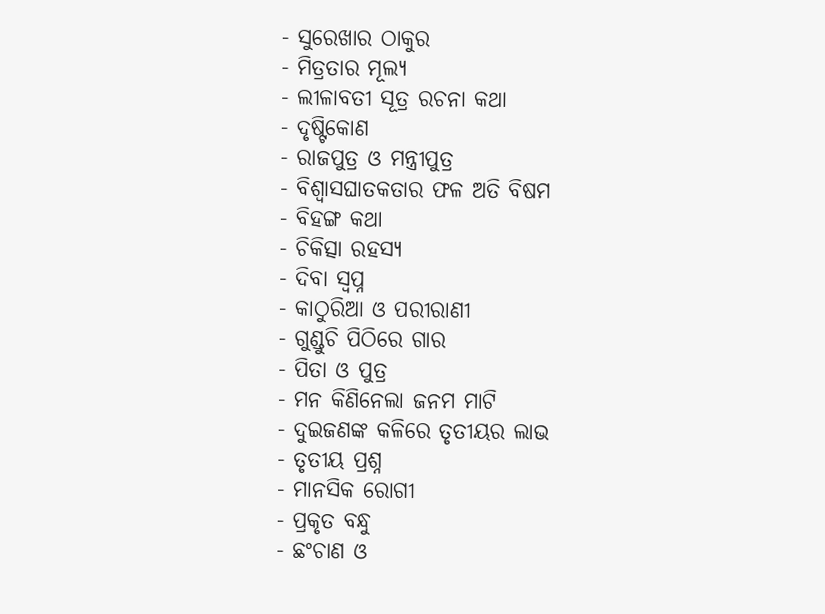- ସୁରେଖାର ଠାକୁର
- ମିତ୍ରତାର ମୂଲ୍ୟ
- ଲୀଳାବତୀ ସୂତ୍ର ରଚନା କଥା
- ଦୃଷ୍ଟିକୋଣ
- ରାଜପୁତ୍ର ଓ ମନ୍ତ୍ରୀପୁତ୍ର
- ବିଶ୍ୱାସଘାତକତାର ଫଳ ଅତି ବିଷମ
- ବିହଙ୍ଗ କଥା
- ଚିକିତ୍ସା ରହସ୍ୟ
- ଦିବା ସ୍ୱପ୍ନ
- କାଠୁରିଆ ଓ ପରୀରାଣୀ
- ଗୁଣ୍ଡୁଚି ପିଠିରେ ଗାର
- ପିତା ଓ ପୁତ୍ର
- ମନ କିଣିନେଲା ଜନମ ମାଟି
- ଦୁଇଜଣଙ୍କ କଳିରେ ତୃତୀୟର ଲାଭ
- ତୃତୀୟ ପ୍ରଶ୍ନ
- ମାନସିକ ରୋଗୀ
- ପ୍ରକୃତ ବନ୍ଧୁ
- ଛଂଚାଣ ଓ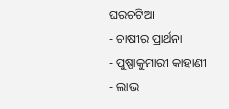ଘରଚଟିଆ
- ଚାଷୀର ପ୍ରାର୍ଥନା
- ପୁଷ୍ପାକୁମାରୀ କାହାଣୀ
- ଲାଭ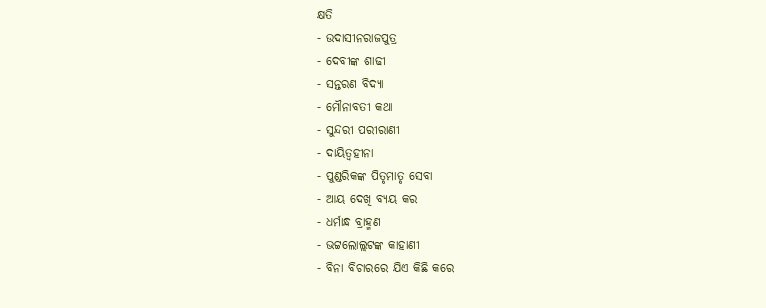କ୍ଷତି
- ଉଦାସୀନରାଜପୁତ୍ର
- ଦେବୀଙ୍କ ଶାଢୀ
- ସନ୍ତରଣ ବିଦ୍ୟା
- ମୌନାବତୀ କଥା
- ସୁନ୍ଦରୀ ପରୀରାଣୀ
- ଦାୟିତ୍ୱହୀନା
- ପୁଣ୍ଡରିକଙ୍କ ପିତୃମାତୃ ସେବା
- ଆୟ ଦେଖି ବ୍ୟୟ କର
- ଧର୍ମାନ୍ଧ ବ୍ରାହ୍ମଣ
- ଭଟ୍ଟଲୋଲ୍ଲଟଙ୍କ କାହାଣୀ
- ବିନା ବିଚାରରେ ଯିଏ କିଛି କରେ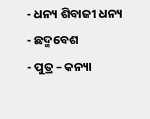- ଧନ୍ୟ ଶିବାଜୀ ଧନ୍ୟ
- ଛଦ୍ମବେଶ
- ପୁତ୍ର – କନ୍ୟା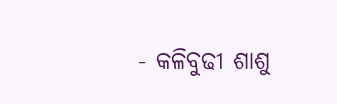- କଳିବୁଢୀ ଶାଶୁ